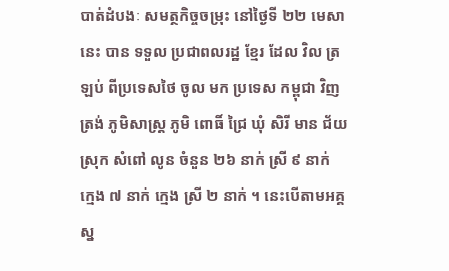បាត់ដំបងៈ សមត្ថកិច្ចចម្រុះ នៅថ្ងៃទី ២២ មេសានេះ បាន ទទួល ប្រជាពលរដ្ឋ ខ្មែរ ដែល វិល ត្រឡប់ ពីប្រទេសថៃ ចូល មក ប្រទេស កម្ពុជា វិញ ត្រង់ ភូមិសាស្ត្រ ភូមិ ពោធិ៍ ជ្រៃ ឃុំ សិរី មាន ជ័យ ស្រុក សំពៅ លូន ចំនួន ២៦ នាក់ ស្រី ៩ នាក់ ក្មេង ៧ នាក់ ក្មេង ស្រី ២ នាក់ ។ នេះបើតាមអគ្គស្ន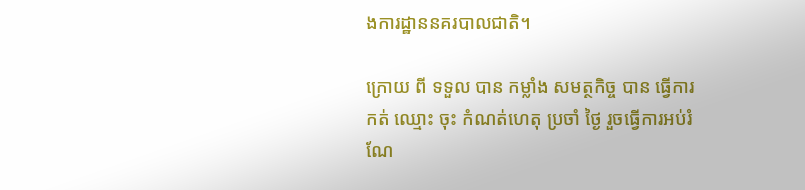ងការដ្ឋាននគរបាលជាតិ។

ក្រោយ ពី ទទួល បាន កម្លាំង សមត្ថកិច្ច បាន ធ្វើការ កត់ ឈ្មោះ ចុះ កំណត់ហេតុ ប្រចាំ ថ្ងៃ រួចធ្វើការអប់រំ ណែ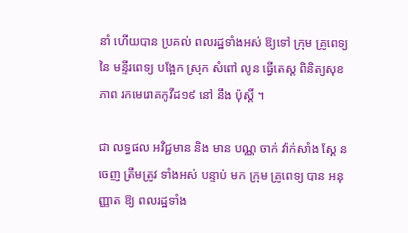នាំ ហើយបាន ប្រគល់ ពលរដ្ឋទាំងអស់ ឱ្យទៅ ក្រុម គ្រូពេទ្យ នៃ មន្ទីរពេទ្យ បង្អែក ស្រុក សំពៅ លូន ធ្វើតេស្ត ពិនិត្យសុខភាព រកមេរោគកូវីដ១៩ នៅ នឹង ប៉ុស្តិ៍ ។

ជា លទ្ធផល អវិជ្ជមាន និង មាន បណ្ណ ចាក់ វ៉ាក់សាំង ស្គែ ន ចេញ ត្រឹមត្រូវ ទាំងអស់ បន្ទាប់ មក ក្រុម គ្រូពេទ្យ បាន អនុញ្ញាត ឱ្យ ពលរដ្ឋទាំង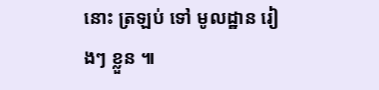នោះ ត្រឡប់ ទៅ មូលដ្ឋាន រៀងៗ ខ្លួន ៕